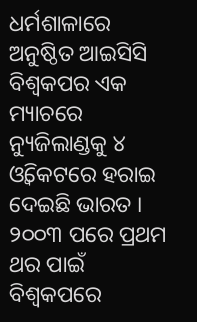ଧର୍ମଶାଳାରେ ଅନୁଷ୍ଠିତ ଆଇସିସି ବିଶ୍ବକପର ଏକ ମ୍ୟାଚରେ ନ୍ୟୁଜିଲାଣ୍ଡକୁ ୪ ଓ୍ବିକେଟରେ ହରାଇ ଦେଇଛି ଭାରତ । ୨୦୦୩ ପରେ ପ୍ରଥମ ଥର ପାଇଁ ବିଶ୍ବକପରେ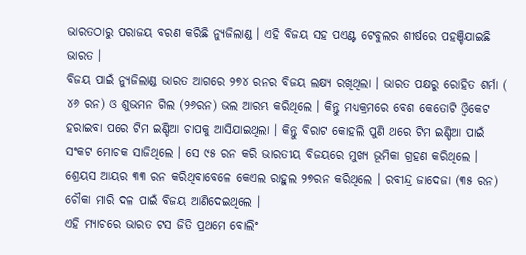ଭାରତଠାରୁ ପରାଜୟ ବରଣ କରିଛି ନ୍ୟୁଜିଲାଣ୍ଡ । ଏହି ବିଜୟ ସହ ପଏଣ୍ଟ ଟେବୁଲର ଶୀର୍ଷରେ ପହଞ୍ଚିଯାଇଛି ଭାରତ ।
ବିଜୟ ପାଇଁ ନ୍ୟୁଜିଲାଣ୍ଡ ଭାରତ ଆଗରେ ୨୭୪ ରନର ବିଜୟ ଲକ୍ଷ୍ୟ ରଖିଥିଲା । ଭାରତ ପକ୍ଷରୁ ରୋହିତ ଶର୍ମା ( ୪୬ ରନ) ଓ ଶୁଭମନ ଗିଲ (୨୬ରନ) ଭଲ ଆରମ୍ଭ କରିଥିଲେ । କିନ୍ତୁ ମଧ୍ୟକ୍ରମରେ ବେଶ କେତୋଟି ଓ୍ବିକେଟ ହରାଇବା ପରେ ଟିମ ଇଣ୍ଡିଆ ଚାପକୁ ଆସିଯାଇଥିଲା । କିନ୍ତୁ ବିରାଟ କୋହଲି ପୁଣି ଥରେ ଟିମ ଇଣ୍ଡିଆ ପାଇଁ ସଂକଟ ମୋଚକ ସାଜିଥିଲେ । ସେ ୯୫ ରନ କରି ଭାରତୀୟ ବିଜୟରେ ମୁଖ୍ୟ ଭୂମିକା ଗ୍ରହଣ କରିଥିଲେ । ଶ୍ରେୟସ ଆୟର ୩୩ ରନ କରିଥିବାବେଳେ କେଏଲ ରାହୁଲ ୨୭ରନ କରିଥିଲେ । ରବୀନ୍ଦ୍ର ଜାଦେଜା (୩୫ ରନ) ଚୌକା ମାରି ଦଳ ପାଇଁ ବିଜୟ ଆଣିଦେଇଥିଲେ ।
ଏହି ମ୍ୟାଚରେ ଭାରତ ଟସ ଜିତି ପ୍ରଥମେ ବୋଲିଂ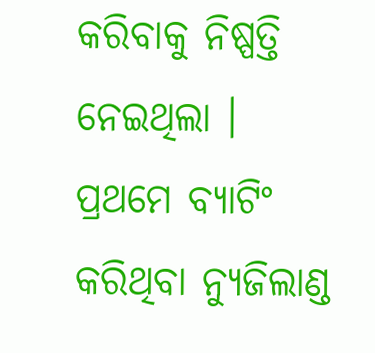କରିବାକୁ ନିଷ୍ପତ୍ତି ନେଇଥିଲା । ପ୍ରଥମେ ବ୍ୟାଟିଂ କରିଥିବା ନ୍ୟୁଜିଲାଣ୍ଡ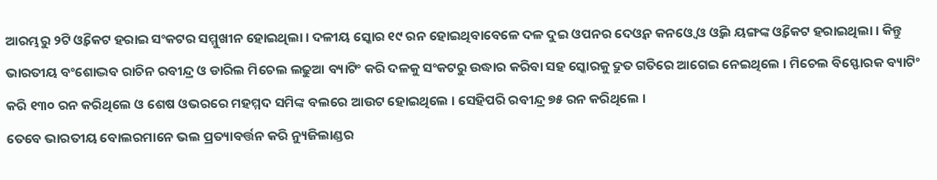ଆରମ୍ଭରୁ ୨ଟି ଓ୍ବିକେଟ ହରାଇ ସଂକଟର ସମ୍ମୁଖୀନ ହୋଇଥିଲା । ଦଳୀୟ ସ୍କୋର ୧୯ ରନ ହୋଇଥିବାବେଳେ ଦଳ ଦୁଇ ଓପନର ଦେଓ୍ବନ କନଓ୍ବେ ଓ ଓ୍ବିଲ ୟଙ୍ଗଙ୍କ ଓ୍ବିକେଟ ହରାଇଥିଲା । କିନ୍ତୁ ଭାରତୀୟ ବଂଶୋଦ୍ଭବ ରାଚିନ ରବୀନ୍ଦ୍ର ଓ ଡାରିଲ ମିଚେଲ ଲଢୁଆ ବ୍ୟାଟିଂ କରି ଦଳକୁ ସଂକଟରୁ ଉଦ୍ଧାର କରିବା ସହ ସ୍କୋରକୁ ଦ୍ରୁତ ଗତିରେ ଆଗେଇ ନେଇଥିଲେ । ମିଚେଲ ବିସ୍ଫୋରକ ବ୍ୟାଟିଂ କରି ୧୩୦ ରନ କରିଥିଲେ ଓ ଶେଷ ଓଭରରେ ମହମ୍ମଦ ସମିଙ୍କ ବଲରେ ଆଉଟ ହୋଇଥିଲେ । ସେହିପରି ରବୀନ୍ଦ୍ର ୭୫ ରନ କରିଥିଲେ ।
ତେବେ ଭାରତୀୟ ବୋଲରମାନେ ଭଲ ପ୍ରତ୍ୟାବର୍ତ୍ତନ କରି ନ୍ୟୁଜିଲାଣ୍ଡର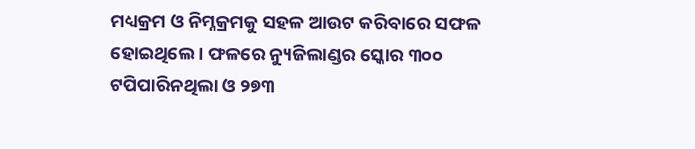ମଧ୍ୟକ୍ରମ ଓ ନିମ୍ନକ୍ରମକୁ ସହଳ ଆଉଟ କରିବାରେ ସଫଳ ହୋଇଥିଲେ । ଫଳରେ ନ୍ୟୁଜିଲାଣ୍ଡର ସ୍କୋର ୩୦୦ ଟପିପାରିନଥିଲା ଓ ୨୭୩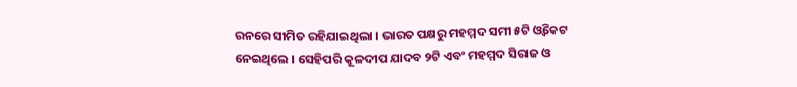ରନରେ ସୀମିତ ରହିଯାଇଥିଲା । ଭାରତ ପକ୍ଷରୁ ମହମ୍ମଦ ସମୀ ୫ଟି ଓ୍ବିକେଟ ନେଇଥିଲେ । ସେହିପରି କୂଳଦୀପ ଯାଦବ ୨ଟି ଏବଂ ମହମ୍ମଦ ସିରାଜ ଓ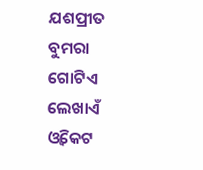ଯଶପ୍ରୀତ ବୁମରା ଗୋଟିଏ ଲେଖାଏଁ ଓ୍ବିକେଟ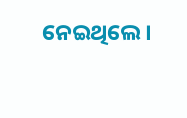ନେଇଥିଲେ ।